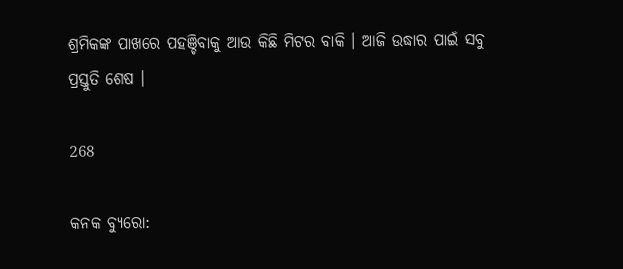ଶ୍ରମିକଙ୍କ ପାଖରେ ପହଞ୍ଚିବାକୁ ଆଉ କିଛି ମିଟର ବାକି । ଆଜି ଉଦ୍ଧାର ପାଇଁ ସବୁ ପ୍ରସ୍ତୁତି ଶେଷ ।

268

କନକ ବ୍ୟୁରୋ: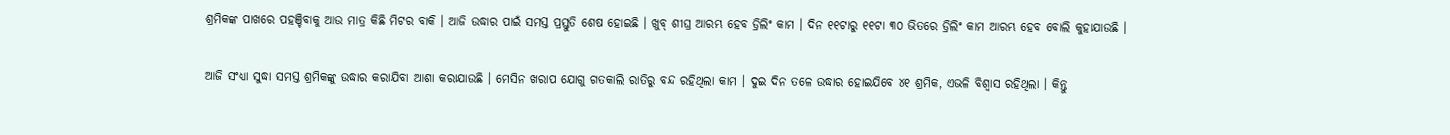ଶ୍ରମିକଙ୍କ ପାଖରେ ପହଞ୍ଚିବାକୁ ଆଉ ମାତ୍ର କିଛି ମିଟର ବାକି । ଆଜି ଉଦ୍ଧାର ପାଇଁ ସମସ୍ତ ପ୍ରସ୍ତୁତି ଶେଷ ହୋଇଛି । ଖୁବ୍ ଶୀଘ୍ର ଆରମ୍ଭ ହେବ ଡ୍ରିଲିଂ କାମ । ଦିନ ୧୧ଟାରୁ ୧୧ଟା ୩୦ ଭିତରେ ଡ୍ରିଲିଂ କାମ ଆରମ୍ଭ ହେବ ବୋଲି କୁହାଯାଉଛି ।

ଆଜି ସଂଧ୍ୟା ସୁଦ୍ଧା ସମସ୍ତ ଶ୍ରମିକଙ୍କୁ ଉଦ୍ଧାର କରାଯିବା ଆଶା କରାଯାଉଛି । ମେସିନ ଖରାପ ଯୋଗୁ ଗତକାଲି ରାତିରୁ ବନ୍ଦ ରହିଥିଲା କାମ । ଦୁଇ ଦିନ ତଳେ ଉଦ୍ଧାର ହୋଇଯିବେ ୪୧ ଶ୍ରମିକ, ଏଭଳି ବିଶ୍ୱାସ ରହିଥିଲା । କିନ୍ତୁ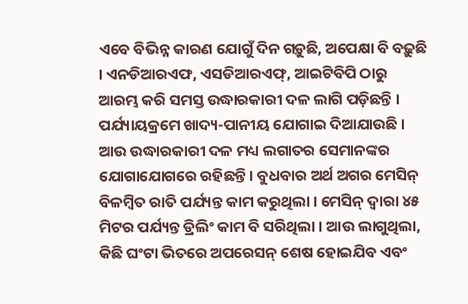ଏବେ ବିଭିନ୍ନ କାରଣ ଯୋଗୁଁ ଦିନ ଗଡ଼ୁଛି, ଅପେକ୍ଷା ବି ବଢ଼ୁଛି । ଏନଡିଆରଏଫ, ଏସଡିଆରଏଫ୍, ଆଇଟିବିପି ଠାରୁ ଆରମ୍ଭ କରି ସମସ୍ତ ଉଦ୍ଧାରକାରୀ ଦଳ ଲାଗି ପଡ଼ିଛନ୍ତି । ପର୍ଯ୍ୟାୟକ୍ରମେ ଖାଦ୍ୟ-ପାନୀୟ ଯୋଗାଇ ଦିଆଯାଉଛି । ଆଉ ଉଦ୍ଧାରକାରୀ ଦଳ ମଧ୍ୟ ଲଗାତର ସେମାନଙ୍କର ଯୋଗାଯୋଗରେ ରହିଛନ୍ତି । ବୁଧବାର ଅର୍ଥ ଅଗର ମେସିନ୍ ବିଳମ୍ବିତ ରାତି ପର୍ଯ୍ୟନ୍ତ କାମ କରୁଥିଲା । ମେସିନ୍ ଦ୍ୱାରା ୪୫ ମିଟର ପର୍ଯ୍ୟନ୍ତ ଡ୍ରିଲିଂ କାମ ବି ସରିଥିଲା । ଆଉ ଲାଗୁଥିଲା, କିଛି ଘଂଟା ଭିତରେ ଅପରେସନ୍ ଶେଷ ହୋଇଯିବ ଏବଂ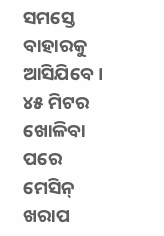ସମସ୍ତେ ବାହାରକୁ ଆସିଯିବେ । ୪୫ ମିଟର ଖୋଳିବା ପରେ ମେସିନ୍ ଖରାପ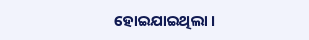ହୋଇଯାଇଥିଲା ।